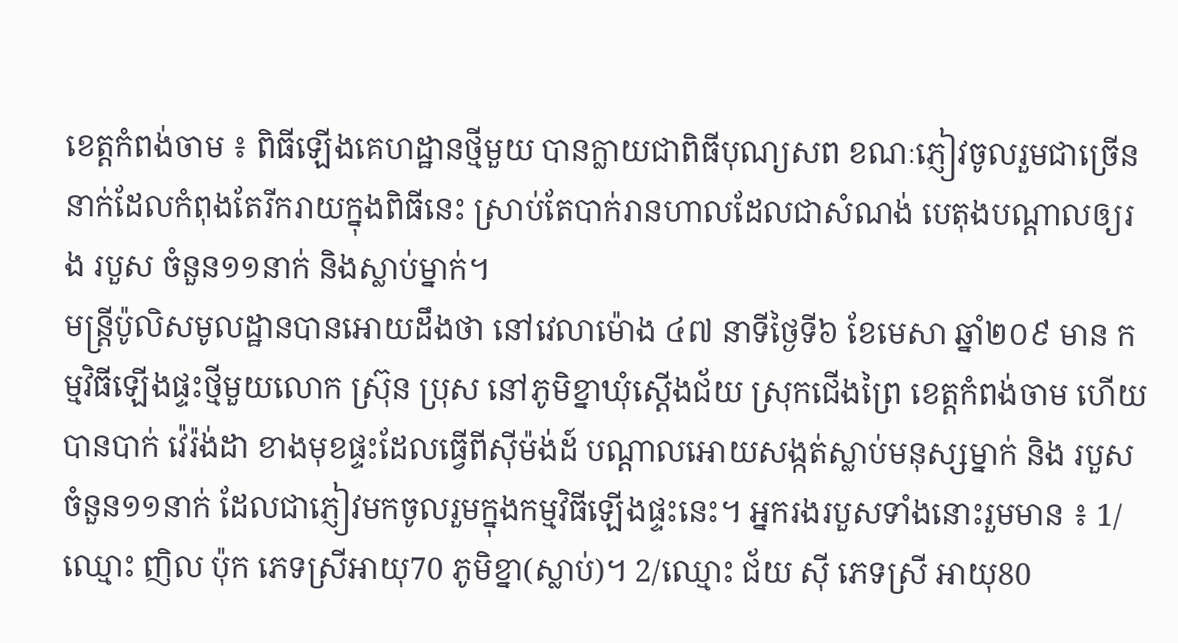ខេត្តកំពង់ចាម ៖ ពិធីឡើងគេហដ្ឋានថ្មីមួយ បានក្លាយជាពិធីបុណ្យសព ខណៈភ្ញៀវចូលរួមជាច្រើន នាក់ដែលកំពុងតែរីករាយក្នុងពិធីនេះ ស្រាប់តែបាក់រានហាលដែលជាសំណង់ បេតុងបណ្តាលឲ្យរង របួស ចំនួន១១នាក់ និងស្លាប់ម្នាក់។
មន្ត្រីប៉ូលិសមូលដ្ឋានបានអោយដឹងថា នៅវេលាម៉ោង ៤៧ នាទីថ្ងៃទី៦ ខែមេសា ឆ្នាំ២០៩ មាន កម្មវិធីឡើងផ្ទះថ្មីមួយលោក ស្រ៊ុន ប្រុស នៅភូមិខ្នាឃុំស្តើងជ័យ ស្រុកជើងព្រៃ ខេត្តកំពង់ចាម ហើយបានបាក់ វ៉េរ៉ង់ដា ខាងមុខផ្ទះដែលធ្វើពីស៊ីម៉ង់ដ៍ បណ្តាលអោយសង្កត់ស្លាប់មនុស្សម្នាក់ និង របួសចំនួន១១នាក់ ដែលជាភ្ញៀវមកចូលរួមក្នុងកម្មវិធីឡើងផ្ទះនេះ។ អ្នករងរបួសទាំងនោះរួមមាន ៖ 1/ ឈ្មោះ ញិល ប៉ុក ភេទស្រីអាយុ70 ភូមិខ្នា(ស្លាប់)។ 2/ឈ្មោះ ជ័យ ស៊ី ភេទស្រី អាយុ80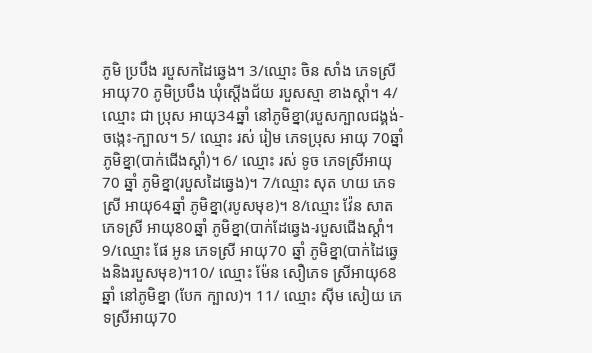ភូមិ ប្របឹង របួសកដៃឆ្វេង។ 3/ឈ្មោះ ចិន សាំង ភេទស្រី អាយុ70 ភូមិប្របឹង ឃុំស្តើងជ័យ របួសស្មា ខាងស្តាំ។ 4/ ឈ្មោះ ជា ប្រុស អាយុ34ឆ្នាំ នៅភូមិខ្នា(របួសក្បាលជង្គង់-ចង្កេះ-ក្បាល។ 5/ ឈ្មោះ រស់ រៀម ភេទប្រុស អាយុ 70ឆ្នាំ ភូមិខ្នា(បាក់ជើងស្តាំ)។ 6/ ឈ្មោះ រស់ ទូច ភេទស្រីអាយុ70 ឆ្នាំ ភូមិខ្នា(របួសដៃឆ្វេង)។ 7/ឈ្មោះ សុត ហយ ភេទស្រី អាយុ64ឆ្នាំ ភូមិខ្នា(របូសមុខ)។ 8/ឈ្មោះ វ៉ែន សាត ភេទស្រី អាយុ80ឆ្នាំ ភូមិខ្នា(បាក់ដែឆ្វេង-របួសជើងស្តាំ។ 9/ឈ្មោះ ផែ អូន ភេទស្រី អាយុ70 ឆ្នាំ ភូមិខ្នា(បាក់ដៃឆ្វេងនិងរបួសមុខ)។10/ ឈ្មោះ ម៉ែន សឿភេទ ស្រីអាយុ68ឆ្នាំ នៅភូមិខ្នា (បែក ក្បាល)។ 11/ ឈ្មោះ ស៊ីម សៀយ ភេទស្រីអាយុ70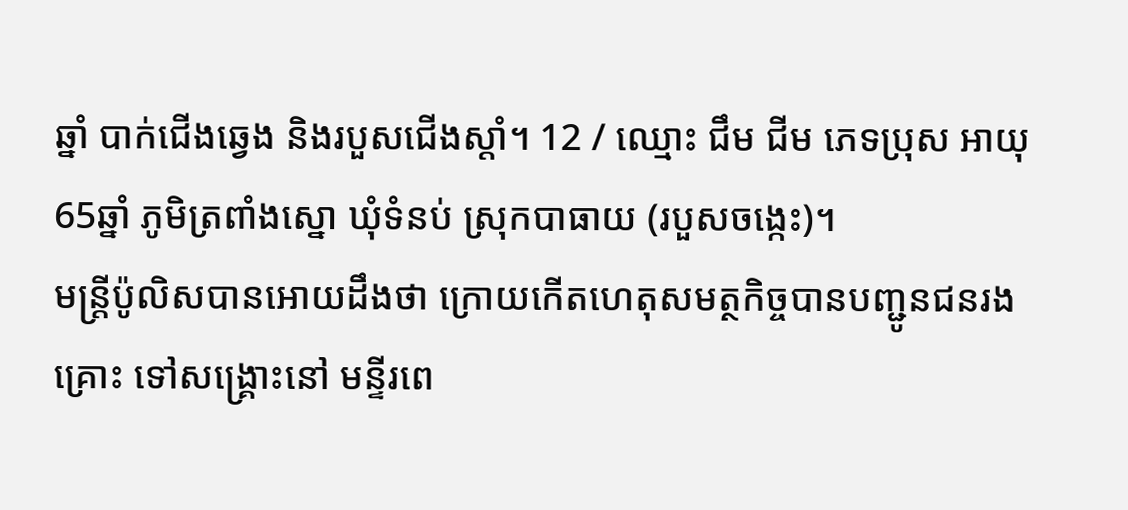ឆ្នាំ បាក់ជើងឆ្វេង និងរបួសជើងស្តាំ។ 12 / ឈ្មោះ ជឹម ជីម ភេទប្រុស អាយុ65ឆ្នាំ ភូមិត្រពាំងស្នោ ឃុំទំនប់ ស្រុកបាធាយ (របួសចង្កេះ)។
មន្ត្រីប៉ូលិសបានអោយដឹងថា ក្រោយកើតហេតុសមត្ថកិច្ចបានបញ្ជូនជនរងគ្រោះ ទៅសង្គ្រោះនៅ មន្ទីរពេ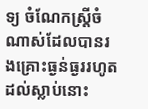ទ្យ ចំណែកស្ត្រីចំណាស់ដែលបានរងគ្រោះធ្ងន់ធ្ងររហូតដល់ស្លាប់នោះ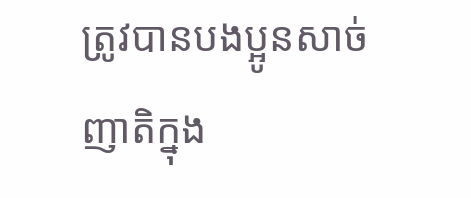ត្រូវបានបងប្អូនសាច់ ញាតិក្នុង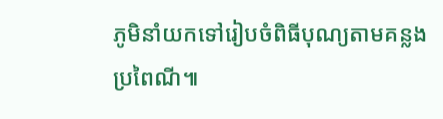ភូមិនាំយកទៅរៀបចំពិធីបុណ្យតាមគន្លងប្រពៃណី៕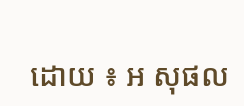ដោយ ៖ អ សុផល